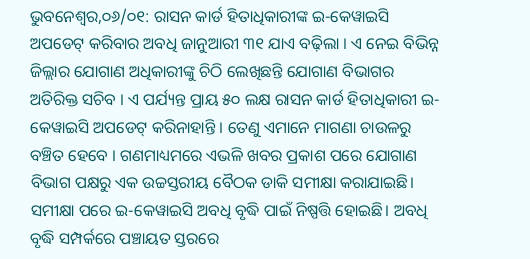ଭୁବନେଶ୍ୱର,୦୬/୦୧: ରାସନ କାର୍ଡ ହିତାଧିକାରୀଙ୍କ ଇ-କେୱାଇସି ଅପଡେଟ୍ କରିବାର ଅବଧି ଜାନୁଆରୀ ୩୧ ଯାଏ ବଢ଼ିଲା । ଏ ନେଇ ବିଭିନ୍ନ ଜିଲ୍ଲାର ଯୋଗାଣ ଅଧିକାରୀଙ୍କୁ ଚିଠି ଲେଖିଛନ୍ତି ଯୋଗାଣ ବିଭାଗର ଅତିରିକ୍ତ ସଚିବ । ଏ ପର୍ଯ୍ୟନ୍ତ ପ୍ରାୟ ୫୦ ଲକ୍ଷ ରାସନ କାର୍ଡ ହିତାଧିକାରୀ ଇ-କେୱାଇସି ଅପଡେଟ୍ କରିନାହାନ୍ତି । ତେଣୁ ଏମାନେ ମାଗଣା ଚାଉଳରୁ ବଞ୍ଚିତ ହେବେ । ଗଣମାଧ୍ୟମରେ ଏଭଳି ଖବର ପ୍ରକାଶ ପରେ ଯୋଗାଣ ବିଭାଗ ପକ୍ଷରୁ ଏକ ଉଚ୍ଚସ୍ତରୀୟ ବୈଠକ ଡାକି ସମୀକ୍ଷା କରାଯାଇଛି। ସମୀକ୍ଷା ପରେ ଇ-କେୱାଇସି ଅବଧି ବୃଦ୍ଧି ପାଇଁ ନିଷ୍ପତ୍ତି ହୋଇଛି। ଅବଧି ବୃଦ୍ଧି ସମ୍ପର୍କରେ ପଞ୍ଚାୟତ ସ୍ତରରେ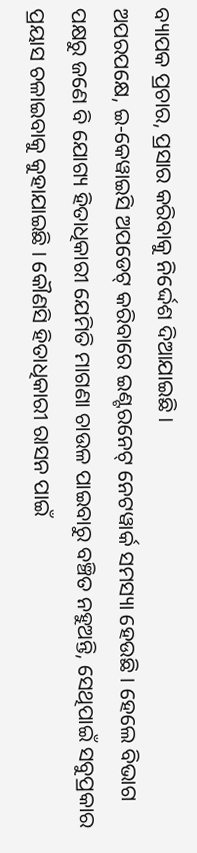ବ୍ୟାପକ ପ୍ରଚାର, ପ୍ରସାର କରିବାକୁ ନିର୍ଦ୍ଦେଶ ଦିଆଯାଇଛି ।
ଅପରପକ୍ଷେ, ଇ-କେୱାଇସି ଅପଡେଟ୍ କରିବାରେ ଇଣ୍ଟରନେଟ୍ ନେଟୱାର୍କ ସମସ୍ୟା ହେଉଛି । ହେଲେ ବିଭାଗ ପକ୍ଷରୁ ଜଣେ ବି ଯୋଗ୍ୟ ହିତାଧିକାରୀ ଯେମିତି ମାଗଣା ଚାଉଳ ପାଇବାରୁ ବଞ୍ଚିତ ନହୁଅନ୍ତି, ସେଥିପାଇଁ ସବୁପ୍ରକାର ପ୍ରୟାସ ଚଳାଇବାକୁ କୁହାଯାଇଛି । କୌଣସି ହିତାଧିକାରୀ ରାସନ ପାଇଁ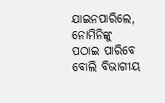ଯାଇନପାରିଲେ, ନୋମିନିଙ୍କୁ ପଠାଇ ପାରିବେ ବୋଲି ବିଭାଗୀୟ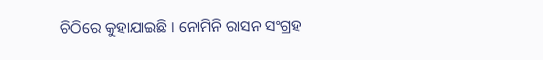ଚିଠିରେ କୁହାଯାଇଛି । ନୋମିନି ରାସନ ସଂଗ୍ରହ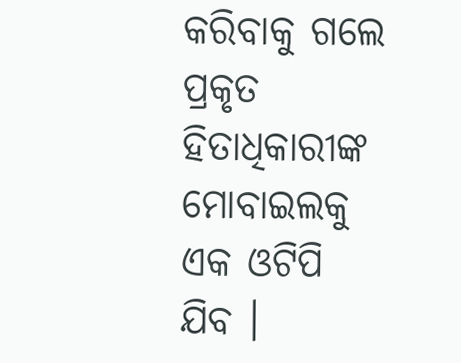କରିବାକୁ ଗଲେ ପ୍ରକୃତ ହିତାଧିକାରୀଙ୍କ ମୋବାଇଲକୁ ଏକ ଓଟିପି ଯିବ ।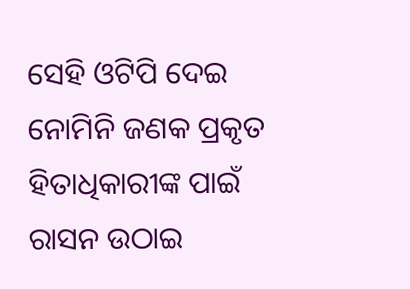ସେହି ଓଟିପି ଦେଇ ନୋମିନି ଜଣକ ପ୍ରକୃତ ହିତାଧିକାରୀଙ୍କ ପାଇଁ ରାସନ ଉଠାଇ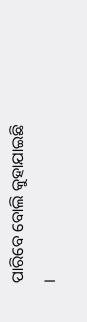ପାରିବେ ବୋଲି କୁହାଯାଇଛି ।